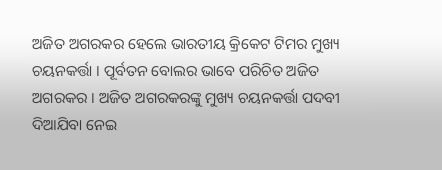ଅଜିତ ଅଗରକର ହେଲେ ଭାରତୀୟ କ୍ରିକେଟ ଟିମର ମୁଖ୍ୟ ଚୟନକର୍ତ୍ତା । ପୂର୍ବତନ ବୋଲର ଭାବେ ପରିଚିତ ଅଜିତ ଅଗରକର । ଅଜିତ ଅଗରକରଙ୍କୁ ମୁଖ୍ୟ ଚୟନକର୍ତ୍ତା ପଦବୀ ଦିଆଯିବା ନେଇ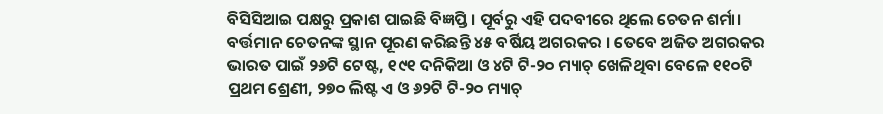ବିସିସିଆଇ ପକ୍ଷରୁ ପ୍ରକାଶ ପାଇଛି ବିଜ୍ଞପ୍ତି । ପୂର୍ବରୁ ଏହି ପଦବୀରେ ଥିଲେ ଚେତନ ଶର୍ମା। ବର୍ତ୍ତମାନ ଚେତନଙ୍କ ସ୍ଥାନ ପୂରଣ କରିଛନ୍ତି ୪୫ ବର୍ଷିୟ ଅଗରକର । ତେବେ ଅଜିତ ଅଗରକର ଭାରତ ପାଇଁ ୨୬ଟି ଟେଷ୍ଟ, ୧୯୧ ଦନିକିଆ ଓ ୪ଟି ଟି-୨୦ ମ୍ୟାଚ୍ ଖେଳିଥିବା ବେଳେ ୧୧୦ଟି ପ୍ରଥମ ଶ୍ରେଣୀ, ୨୭୦ ଲିଷ୍ଟ ଏ ଓ ୬୨ଟି ଟି-୨୦ ମ୍ୟାଚ୍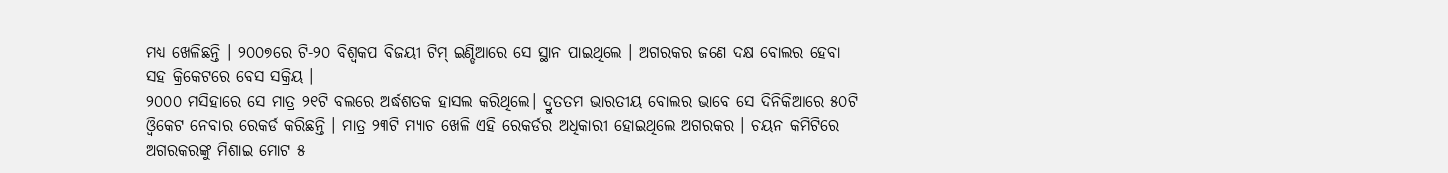ମଧ୍ୟ ଖେଳିଛନ୍ତି । ୨୦୦୭ରେ ଟି-୨୦ ବିଶ୍ବକପ ବିଜୟୀ ଟିମ୍ ଇଣ୍ଡିଆରେ ସେ ସ୍ଥାନ ପାଇଥିଲେ । ଅଗରକର ଜଣେ ଦକ୍ଷ ବୋଲର ହେବା ସହ କ୍ରିକେଟରେ ବେସ ସକ୍ରିୟ ।
୨୦୦୦ ମସିହାରେ ସେ ମାତ୍ର ୨୧ଟି ବଲରେ ଅର୍ଦ୍ଧଶତକ ହାସଲ କରିଥିଲେ। ଦ୍ରୁତତମ ଭାରତୀୟ ବୋଲର ଭାବେ ସେ ଦିନିକିଆରେ ୫୦ଟି ଓ୍ବିକେଟ ନେବାର ରେକର୍ଡ କରିଛନ୍ତି । ମାତ୍ର ୨୩ଟି ମ୍ୟାଚ ଖେଳି ଏହି ରେକର୍ଡର ଅଧିକାରୀ ହୋଇଥିଲେ ଅଗରକର । ଚୟନ କମିଟିରେ ଅଗରକରଙ୍କୁ ମିଶାଇ ମୋଟ ୫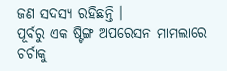ଜଣ ସଦସ୍ୟ ରହିଛନ୍ତି ।
ପୂର୍ବରୁ ଏକ ଷ୍ଟିଙ୍ଗ ଅପରେସନ ମାମଲାରେ ଚର୍ଚାକୁ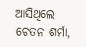ଆସିଥିଲେ ଚେତନ ଶର୍ମା,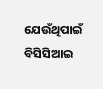ଯେଉଁଥିପାଇଁ ବିସିସିଆଇ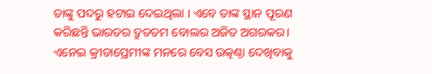ତାଙ୍କୁ ପଦରୁ ହଟାଇ ଦେଇଥିଲା । ଏବେ ତାଙ୍କ ସ୍ଥାନ ପୂରଣ କରିଛନ୍ତି ଭାରତର ଦ୍ରୁତତମ ବୋଲର ଅଜିତ ଅଗରକର। ଏନେଇ କ୍ରୀଡାପ୍ରେମୀଙ୍କ ମନରେ ବେସ ଉତ୍କଣ୍ଠା ଦେଖିବାକୁ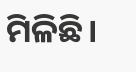ମିଳିଛି।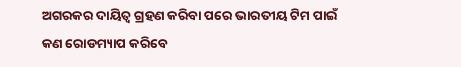ଅଗରକର ଦାୟିତ୍ଵ ଗ୍ରହଣ କରିବା ପରେ ଭାରତୀୟ ଟିମ ପାଇଁ କଣ ରୋଡମ୍ୟାପ କରିବେ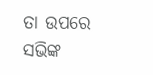ତା ଉପରେ ସଭିଙ୍କ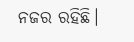ନଜର ରହିଛି।